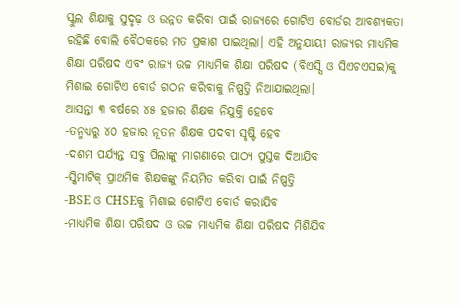ସ୍କୁଲ ଶିକ୍ଷାକୁ ସୁଦୃଢ଼ ଓ ଉନ୍ନତ କରିବା ପାଇଁ ରାଜ୍ୟରେ ଗୋଟିଏ ବୋର୍ଡର ଆବଶ୍ୟକତା ରହିଛି ବୋଲି ବୈଠକରେ ମତ ପ୍ରକାଶ ପାଇଥିଲା। ଏହି ଅନୁଯାୟୀ ରାଜ୍ୟର ମାଧ୍ୟମିକ ଶିକ୍ଷା ପରିଷଦ ଏବଂ ରାଜ୍ୟ ଉଚ୍ଚ ମାଧ୍ୟମିକ ଶିକ୍ଷା ପରିଷଦ (ବିଏସ୍ସି ଓ ସିଏଚଏସଇ)କୁ ମିଶାଇ ଗୋଟିଏ ବୋର୍ଡ ଗଠନ କରିବାକୁ ନିଷ୍ପତ୍ତି ନିଆଯାଇଥିଲା।
ଆସନ୍ତା ୩ ବର୍ଷରେ ୪୫ ହଜାର ଶିକ୍ଷକ ନିଯୁକ୍ତି ହେବେ
-ତନ୍ମଧ୍ୟରୁ ୪୦ ହଜାର ନୂତନ ଶିକ୍ଷକ ପଦବୀ ସୃଷ୍ଟି ହେବ
-ଦଶମ ପର୍ଯ୍ୟନ୍ତ ସବୁ ପିଲାଙ୍କୁ ମାଗଣାରେ ପାଠ୍ୟ ପୁସ୍ତକ ଦିଆଯିବ
-ସ୍କିମାଟିକ୍ ପ୍ରାଥମିକ ଶିକ୍ଷକଙ୍କୁ ନିୟମିତ କରିବା ପାଇଁ ନିଷ୍ପତ୍ତି
-BSE ଓ CHSEକୁ ମିଶାଇ ଗୋଟିଏ ବୋର୍ଡ କରାଯିବ
-ମାଧ୍ୟମିକ ଶିକ୍ଷା ପରିଷଦ ଓ ଉଚ୍ଚ ମାଧ୍ୟମିକ ଶିକ୍ଷା ପରିଷଦ ମିଶିଯିବ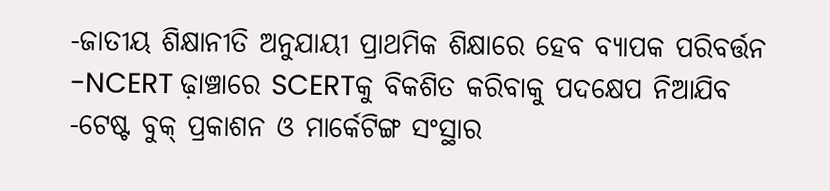-ଜାତୀୟ ଶିକ୍ଷାନୀତି ଅନୁଯାୟୀ ପ୍ରାଥମିକ ଶିକ୍ଷାରେ ହେବ ବ୍ୟାପକ ପରିବର୍ତ୍ତନ
-NCERT ଢ଼ାଞ୍ଚାରେ SCERTକୁ ବିକଶିତ କରିବାକୁ ପଦକ୍ଷେପ ନିଆଯିବ
-ଟେଷ୍ଟ ବୁକ୍ ପ୍ରକାଶନ ଓ ମାର୍କେଟିଙ୍ଗ ସଂସ୍ଥାର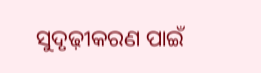ସୁଦୃଢ଼ୀକରଣ ପାଇଁ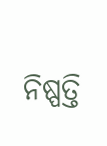ନିଷ୍ପତ୍ତି